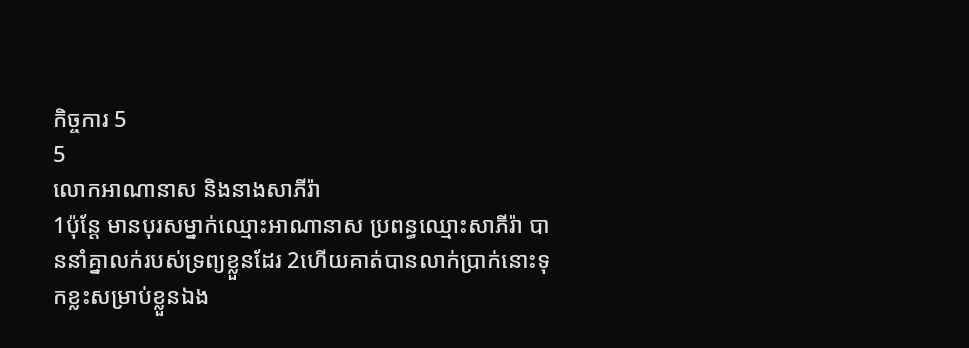កិច្ចការ 5
5
លោកអាណានាស និងនាងសាភីរ៉ា
1ប៉ុន្តែ មានបុរសម្នាក់ឈ្មោះអាណានាស ប្រពន្ធឈ្មោះសាភីរ៉ា បាននាំគ្នាលក់របស់ទ្រព្យខ្លួនដែរ 2ហើយគាត់បានលាក់ប្រាក់នោះទុកខ្លះសម្រាប់ខ្លួនឯង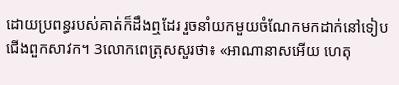ដោយប្រពន្ធរបស់គាត់ក៏ដឹងឮដែរ រួចនាំយកមួយចំណែកមកដាក់នៅទៀបជើងពួកសាវក។ 3លោកពេត្រុសសួរថា៖ «អាណានាសអើយ ហេតុ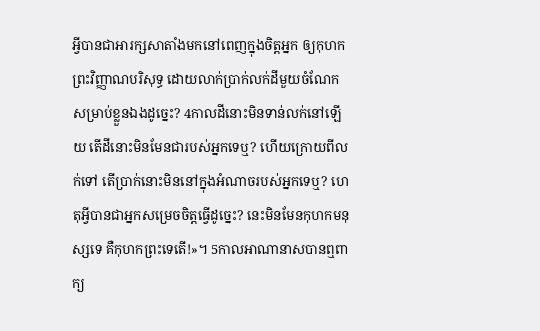អ្វីបានជាអារក្សសាតាំងមកនៅពេញក្នុងចិត្តអ្នក ឲ្យកុហកព្រះវិញ្ញាណបរិសុទ្ធ ដោយលាក់ប្រាក់លក់ដីមួយចំណែកសម្រាប់ខ្លួនឯងដូច្នេះ? 4កាលដីនោះមិនទាន់លក់នៅឡើយ តើដីនោះមិនមែនជារបស់អ្នកទេឬ? ហើយក្រោយពីលក់ទៅ តើប្រាក់នោះមិននៅក្នុងអំណាចរបស់អ្នកទេឬ? ហេតុអ្វីបានជាអ្នកសម្រេចចិត្តធ្វើដូច្នេះ? នេះមិនមែនកុហកមនុស្សទេ គឺកុហកព្រះទេតើ!»។ 5កាលអាណានាសបានឮពាក្យ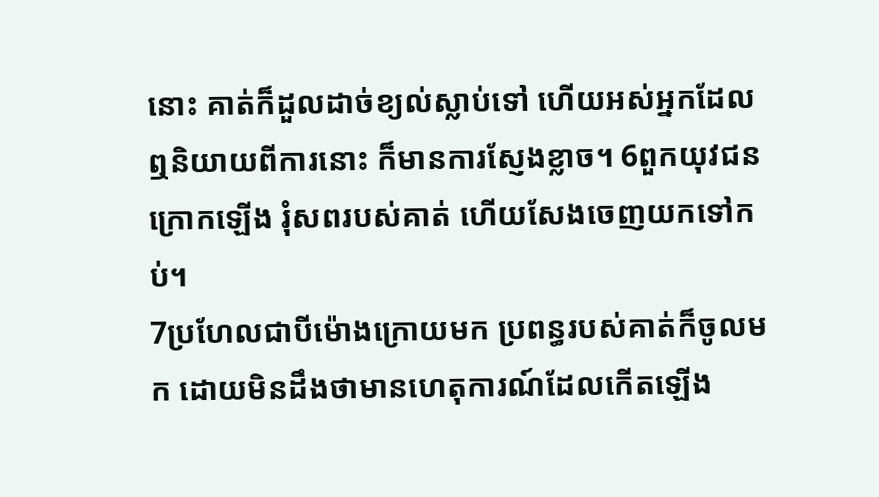នោះ គាត់ក៏ដួលដាច់ខ្យល់ស្លាប់ទៅ ហើយអស់អ្នកដែលឮនិយាយពីការនោះ ក៏មានការស្ញែងខ្លាច។ 6ពួកយុវជនក្រោកឡើង រុំសពរបស់គាត់ ហើយសែងចេញយកទៅកប់។
7ប្រហែលជាបីម៉ោងក្រោយមក ប្រពន្ធរបស់គាត់ក៏ចូលមក ដោយមិនដឹងថាមានហេតុការណ៍ដែលកើតឡើង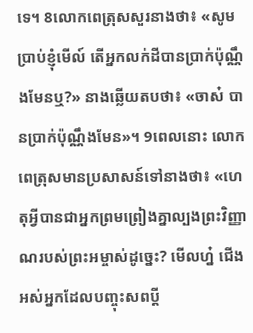ទេ។ 8លោកពេត្រុសសួរនាងថា៖ «សូមប្រាប់ខ្ញុំមើល៍ តើអ្នកលក់ដីបានប្រាក់ប៉ុណ្ណឹងមែនឬ?» នាងឆ្លើយតបថា៖ «ចាស៎ បានប្រាក់ប៉ុណ្ណឹងមែន»។ 9ពេលនោះ លោកពេត្រុសមានប្រសាសន៍ទៅនាងថា៖ «ហេតុអ្វីបានជាអ្នកព្រមព្រៀងគ្នាល្បងព្រះវិញ្ញាណរបស់ព្រះអម្ចាស់ដូច្នេះ? មើលហ្ន៎ ជើងអស់អ្នកដែលបញ្ចុះសពប្តី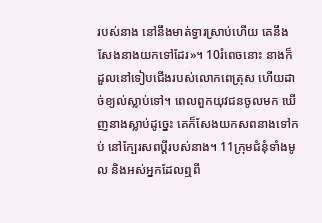របស់នាង នៅនឹងមាត់ទ្វារស្រាប់ហើយ គេនឹងសែងនាងយកទៅដែរ»។ 10រំពេចនោះ នាងក៏ដួលនៅទៀបជើងរបស់លោកពេត្រុស ហើយដាច់ខ្យល់ស្លាប់ទៅ។ ពេលពួកយុវជនចូលមក ឃើញនាងស្លាប់ដូច្នេះ គេក៏សែងយកសពនាងទៅកប់ នៅក្បែរសពប្តីរបស់នាង។ 11ក្រុមជំនុំទាំងមូល និងអស់អ្នកដែលឮពី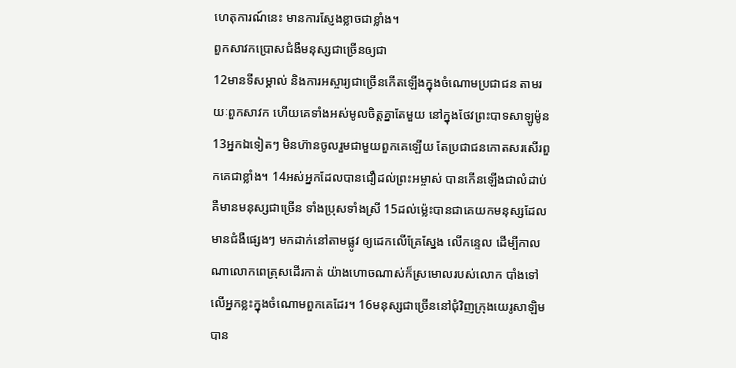ហេតុការណ៍នេះ មានការស្ញែងខ្លាចជាខ្លាំង។
ពួកសាវកប្រោសជំងឺមនុស្សជាច្រើនឲ្យជា
12មានទីសម្គាល់ និងការអស្ចារ្យជាច្រើនកើតឡើងក្នុងចំណោមប្រជាជន តាមរយៈពួកសាវក ហើយគេទាំងអស់មូលចិត្តគ្នាតែមួយ នៅក្នុងថែវព្រះបាទសាឡូម៉ូន 13អ្នកឯទៀតៗ មិនហ៊ានចូលរួមជាមួយពួកគេឡើយ តែប្រជាជនកោតសរសើរពួកគេជាខ្លាំង។ 14អស់អ្នកដែលបានជឿដល់ព្រះអម្ចាស់ បានកើនឡើងជាលំដាប់ គឺមានមនុស្សជាច្រើន ទាំងប្រុសទាំងស្រី 15ដល់ម៉្លេះបានជាគេយកមនុស្សដែលមានជំងឺផ្សេងៗ មកដាក់នៅតាមផ្លូវ ឲ្យដេកលើគ្រែស្នែង លើកន្ទេល ដើម្បីកាលណាលោកពេត្រុសដើរកាត់ យ៉ាងហោចណាស់ក៏ស្រមោលរបស់លោក បាំងទៅលើអ្នកខ្លះក្នុងចំណោមពួកគេដែរ។ 16មនុស្សជាច្រើននៅជុំវិញក្រុងយេរូសាឡិម បាន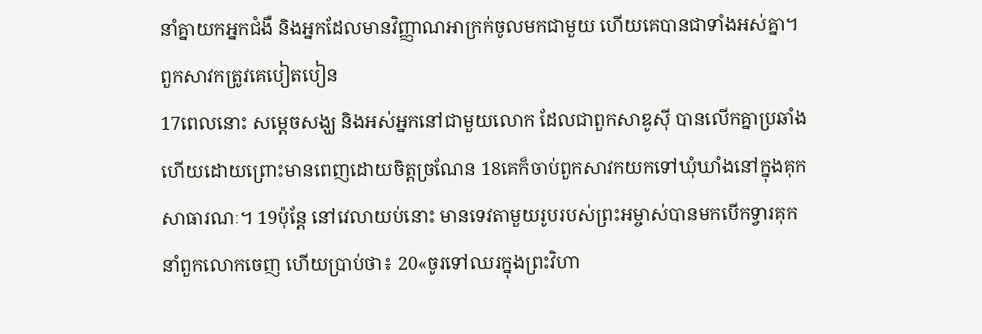នាំគ្នាយកអ្នកជំងឺ និងអ្នកដែលមានវិញ្ញាណអាក្រក់ចូលមកជាមួយ ហើយគេបានជាទាំងអស់គ្នា។
ពួកសាវកត្រូវគេបៀតបៀន
17ពេលនោះ សម្តេចសង្ឃ និងអស់អ្នកនៅជាមួយលោក ដែលជាពួកសាឌូស៊ី បានលើកគ្នាប្រឆាំង ហើយដោយព្រោះមានពេញដោយចិត្តច្រណែន 18គេក៏ចាប់ពួកសាវកយកទៅឃុំឃាំងនៅក្នុងគុកសាធារណៈ។ 19ប៉ុន្តែ នៅវេលាយប់នោះ មានទេវតាមួយរូបរបស់ព្រះអម្ចាស់បានមកបើកទ្វារគុក នាំពួកលោកចេញ ហើយប្រាប់ថា៖ 20«ចូរទៅឈរក្នុងព្រះវិហា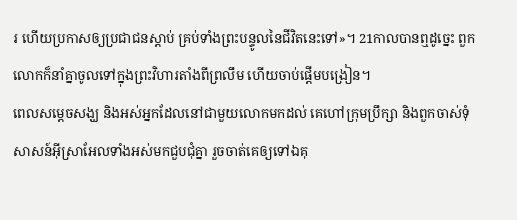រ ហើយប្រកាសឲ្យប្រជាជនស្ដាប់ គ្រប់ទាំងព្រះបន្ទូលនៃជីវិតនេះទៅ»។ 21កាលបានឮដូច្នេះ ពួកលោកក៏នាំគ្នាចូលទៅក្នុងព្រះវិហារតាំងពីព្រលឹម ហើយចាប់ផ្ដើមបង្រៀន។
ពេលសម្តេចសង្ឃ និងអស់អ្នកដែលនៅជាមួយលោកមកដល់ គេហៅក្រុមប្រឹក្សា និងពួកចាស់ទុំសាសន៍អ៊ីស្រាអែលទាំងអស់មកជួបជុំគ្នា រួចចាត់គេឲ្យទៅឯគុ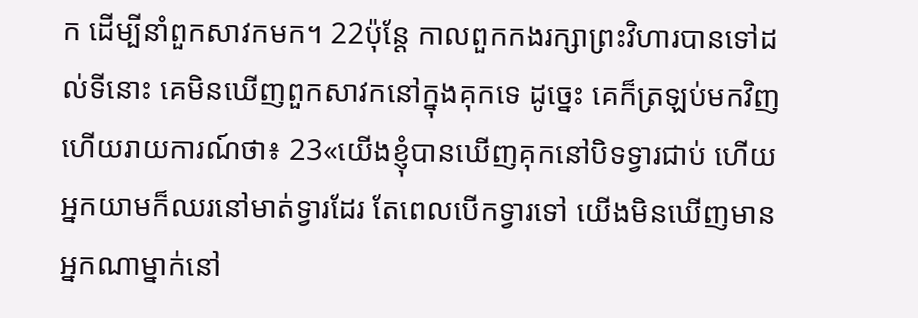ក ដើម្បីនាំពួកសាវកមក។ 22ប៉ុន្ដែ កាលពួកកងរក្សាព្រះវិហារបានទៅដល់ទីនោះ គេមិនឃើញពួកសាវកនៅក្នុងគុកទេ ដូច្នេះ គេក៏ត្រឡប់មកវិញ ហើយរាយការណ៍ថា៖ 23«យើងខ្ញុំបានឃើញគុកនៅបិទទ្វារជាប់ ហើយអ្នកយាមក៏ឈរនៅមាត់ទ្វារដែរ តែពេលបើកទ្វារទៅ យើងមិនឃើញមានអ្នកណាម្នាក់នៅ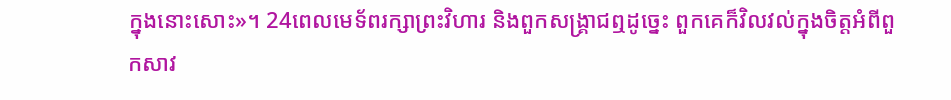ក្នុងនោះសោះ»។ 24ពេលមេទ័ពរក្សាព្រះវិហារ និងពួកសង្គ្រាជឮដូច្នេះ ពួកគេក៏វិលវល់ក្នុងចិត្តអំពីពួកសាវ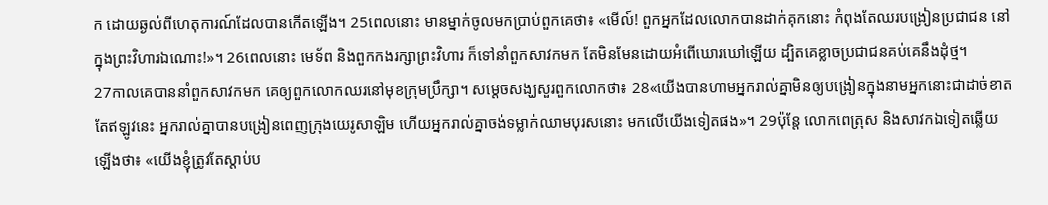ក ដោយឆ្ងល់ពីហេតុការណ៍ដែលបានកើតឡើង។ 25ពេលនោះ មានម្នាក់ចូលមកប្រាប់ពួកគេថា៖ «មើល៍! ពួកអ្នកដែលលោកបានដាក់គុកនោះ កំពុងតែឈរបង្រៀនប្រជាជន នៅក្នុងព្រះវិហារឯណោះ!»។ 26ពេលនោះ មេទ័ព និងពួកកងរក្សាព្រះវិហារ ក៏ទៅនាំពួកសាវកមក តែមិនមែនដោយអំពើឃោរឃៅឡើយ ដ្បិតគេខ្លាចប្រជាជនគប់គេនឹងដុំថ្ម។
27កាលគេបាននាំពួកសាវកមក គេឲ្យពួកលោកឈរនៅមុខក្រុមប្រឹក្សា។ សម្តេចសង្ឃសួរពួកលោកថា៖ 28«យើងបានហាមអ្នករាល់គ្នាមិនឲ្យបង្រៀនក្នុងនាមអ្នកនោះជាដាច់ខាត តែឥឡូវនេះ អ្នករាល់គ្នាបានបង្រៀនពេញក្រុងយេរូសាឡិម ហើយអ្នករាល់គ្នាចង់ទម្លាក់ឈាមបុរសនោះ មកលើយើងទៀតផង»។ 29ប៉ុន្ដែ លោកពេត្រុស និងសាវកឯទៀតឆ្លើយឡើងថា៖ «យើងខ្ញុំត្រូវតែស្តាប់ប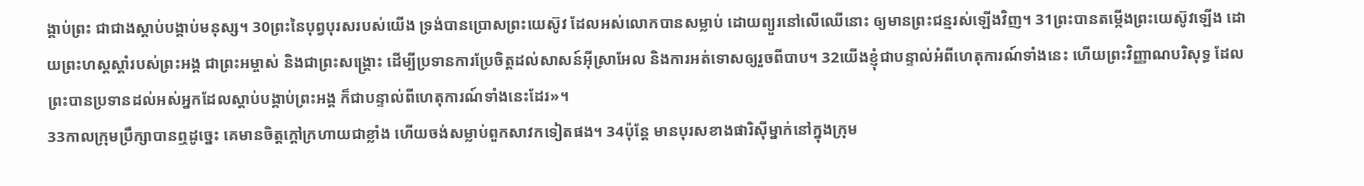ង្គាប់ព្រះ ជាជាងស្ដាប់បង្គាប់មនុស្ស។ 30ព្រះនៃបុព្វបុរសរបស់យើង ទ្រង់បានប្រោសព្រះយេស៊ូវ ដែលអស់លោកបានសម្លាប់ ដោយព្យួរនៅលើឈើនោះ ឲ្យមានព្រះជន្មរស់ឡើងវិញ។ 31ព្រះបានតម្កើងព្រះយេស៊ូវឡើង ដោយព្រះហស្តស្តាំរបស់ព្រះអង្គ ជាព្រះអម្ចាស់ និងជាព្រះសង្គ្រោះ ដើម្បីប្រទានការប្រែចិត្តដល់សាសន៍អ៊ីស្រាអែល និងការអត់ទោសឲ្យរួចពីបាប។ 32យើងខ្ញុំជាបន្ទាល់អំពីហេតុការណ៍ទាំងនេះ ហើយព្រះវិញ្ញាណបរិសុទ្ធ ដែលព្រះបានប្រទានដល់អស់អ្នកដែលស្តាប់បង្គាប់ព្រះអង្គ ក៏ជាបន្ទាល់ពីហេតុការណ៍ទាំងនេះដែរ»។
33កាលក្រុមប្រឹក្សាបានឮដូច្នេះ គេមានចិត្តក្តៅក្រហាយជាខ្លាំង ហើយចង់សម្លាប់ពួកសាវកទៀតផង។ 34ប៉ុន្តែ មានបុរសខាងផារិស៊ីម្នាក់នៅក្នុងក្រុម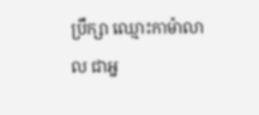ប្រឹក្សា ឈ្មោះកាម៉ាលាល ជាអ្ន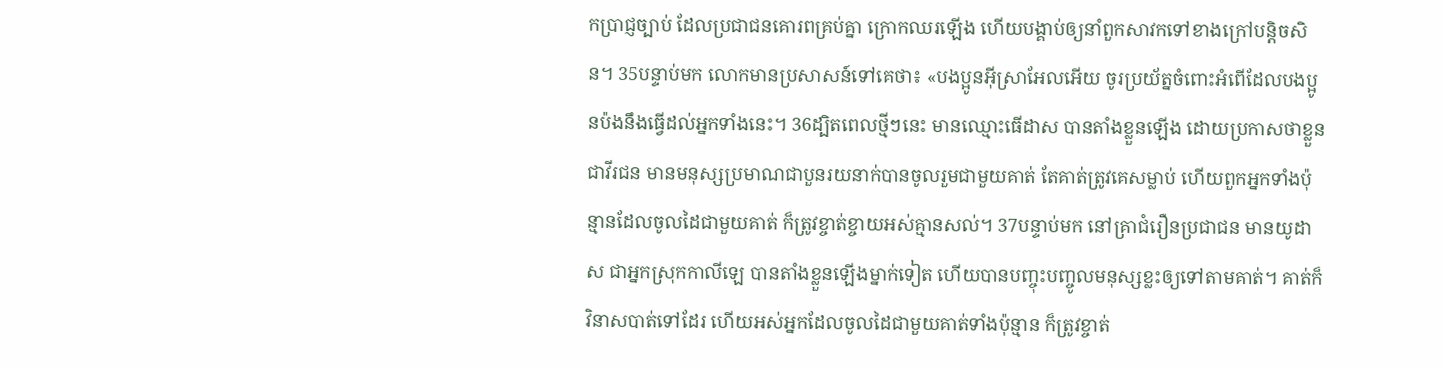កប្រាជ្ញច្បាប់ ដែលប្រជាជនគោរពគ្រប់គ្នា ក្រោកឈរឡើង ហើយបង្គាប់ឲ្យនាំពួកសាវកទៅខាងក្រៅបន្តិចសិន។ 35បន្ទាប់មក លោកមានប្រសាសន៍ទៅគេថា៖ «បងប្អូនអ៊ីស្រាអែលអើយ ចូរប្រយ័ត្នចំពោះអំពើដែលបងប្អូនប៉ងនឹងធ្វើដល់អ្នកទាំងនេះ។ 36ដ្បិតពេលថ្មីៗនេះ មានឈ្មោះធើដាស បានតាំងខ្លួនឡើង ដោយប្រកាសថាខ្លួនជាវីរជន មានមនុស្សប្រមាណជាបួនរយនាក់បានចូលរួមជាមួយគាត់ តែគាត់ត្រូវគេសម្លាប់ ហើយពួកអ្នកទាំងប៉ុន្មានដែលចូលដៃជាមួយគាត់ ក៏ត្រូវខ្ចាត់ខ្ចាយអស់គ្មានសល់។ 37បន្ទាប់មក នៅគ្រាជំរឿនប្រជាជន មានយូដាស ជាអ្នកស្រុកកាលីឡេ បានតាំងខ្លួនឡើងម្នាក់ទៀត ហើយបានបញ្ចុះបញ្ចូលមនុស្សខ្លះឲ្យទៅតាមគាត់។ គាត់ក៏វិនាសបាត់ទៅដែរ ហើយអស់អ្នកដែលចូលដៃជាមួយគាត់ទាំងប៉ុន្មាន ក៏ត្រូវខ្ចាត់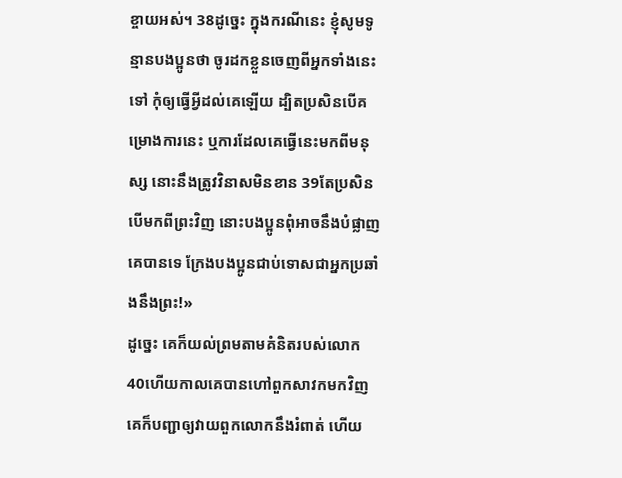ខ្ចាយអស់។ 38ដូច្នេះ ក្នុងករណីនេះ ខ្ញុំសូមទូន្មានបងប្អូនថា ចូរដកខ្លួនចេញពីអ្នកទាំងនេះទៅ កុំឲ្យធ្វើអ្វីដល់គេឡើយ ដ្បិតប្រសិនបើគម្រោងការនេះ ឬការដែលគេធ្វើនេះមកពីមនុស្ស នោះនឹងត្រូវវិនាសមិនខាន 39តែប្រសិនបើមកពីព្រះវិញ នោះបងប្អូនពុំអាចនឹងបំផ្លាញគេបានទេ ក្រែងបងប្អូនជាប់ទោសជាអ្នកប្រឆាំងនឹងព្រះ!»
ដូច្នេះ គេក៏យល់ព្រមតាមគំនិតរបស់លោក 40ហើយកាលគេបានហៅពួកសាវកមកវិញ គេក៏បញ្ជាឲ្យវាយពួកលោកនឹងរំពាត់ ហើយ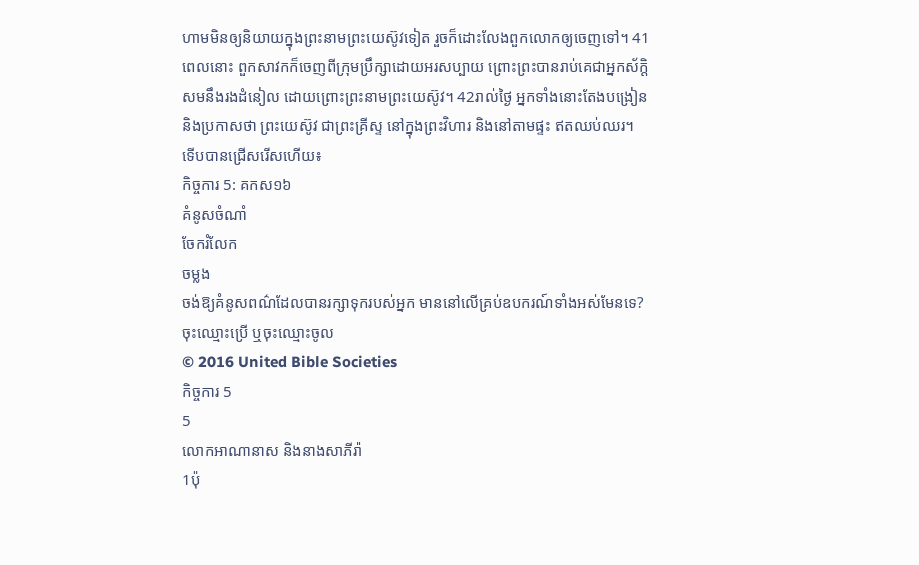ហាមមិនឲ្យនិយាយក្នុងព្រះនាមព្រះយេស៊ូវទៀត រួចក៏ដោះលែងពួកលោកឲ្យចេញទៅ។ 41ពេលនោះ ពួកសាវកក៏ចេញពីក្រុមប្រឹក្សាដោយអរសប្បាយ ព្រោះព្រះបានរាប់គេជាអ្នកស័ក្តិសមនឹងរងដំនៀល ដោយព្រោះព្រះនាមព្រះយេស៊ូវ។ 42រាល់ថ្ងៃ អ្នកទាំងនោះតែងបង្រៀន និងប្រកាសថា ព្រះយេស៊ូវ ជាព្រះគ្រីស្ទ នៅក្នុងព្រះវិហារ និងនៅតាមផ្ទះ ឥតឈប់ឈរ។
ទើបបានជ្រើសរើសហើយ៖
កិច្ចការ 5: គកស១៦
គំនូសចំណាំ
ចែករំលែក
ចម្លង
ចង់ឱ្យគំនូសពណ៌ដែលបានរក្សាទុករបស់អ្នក មាននៅលើគ្រប់ឧបករណ៍ទាំងអស់មែនទេ? ចុះឈ្មោះប្រើ ឬចុះឈ្មោះចូល
© 2016 United Bible Societies
កិច្ចការ 5
5
លោកអាណានាស និងនាងសាភីរ៉ា
1ប៉ុ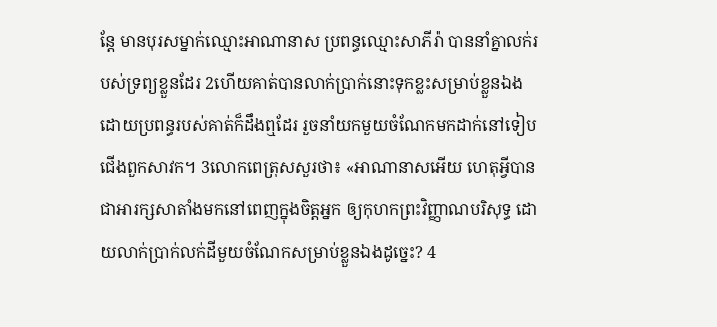ន្តែ មានបុរសម្នាក់ឈ្មោះអាណានាស ប្រពន្ធឈ្មោះសាភីរ៉ា បាននាំគ្នាលក់របស់ទ្រព្យខ្លួនដែរ 2ហើយគាត់បានលាក់ប្រាក់នោះទុកខ្លះសម្រាប់ខ្លួនឯង ដោយប្រពន្ធរបស់គាត់ក៏ដឹងឮដែរ រួចនាំយកមួយចំណែកមកដាក់នៅទៀបជើងពួកសាវក។ 3លោកពេត្រុសសួរថា៖ «អាណានាសអើយ ហេតុអ្វីបានជាអារក្សសាតាំងមកនៅពេញក្នុងចិត្តអ្នក ឲ្យកុហកព្រះវិញ្ញាណបរិសុទ្ធ ដោយលាក់ប្រាក់លក់ដីមួយចំណែកសម្រាប់ខ្លួនឯងដូច្នេះ? 4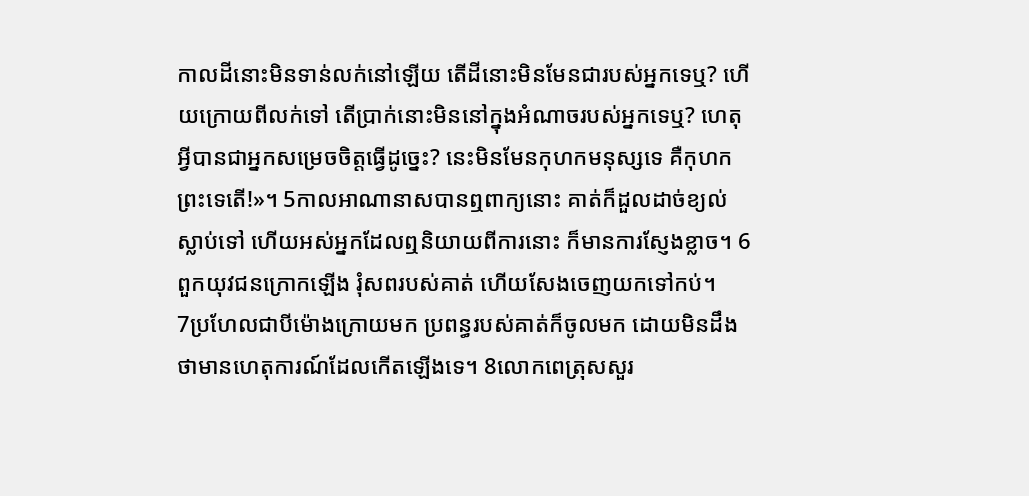កាលដីនោះមិនទាន់លក់នៅឡើយ តើដីនោះមិនមែនជារបស់អ្នកទេឬ? ហើយក្រោយពីលក់ទៅ តើប្រាក់នោះមិននៅក្នុងអំណាចរបស់អ្នកទេឬ? ហេតុអ្វីបានជាអ្នកសម្រេចចិត្តធ្វើដូច្នេះ? នេះមិនមែនកុហកមនុស្សទេ គឺកុហកព្រះទេតើ!»។ 5កាលអាណានាសបានឮពាក្យនោះ គាត់ក៏ដួលដាច់ខ្យល់ស្លាប់ទៅ ហើយអស់អ្នកដែលឮនិយាយពីការនោះ ក៏មានការស្ញែងខ្លាច។ 6ពួកយុវជនក្រោកឡើង រុំសពរបស់គាត់ ហើយសែងចេញយកទៅកប់។
7ប្រហែលជាបីម៉ោងក្រោយមក ប្រពន្ធរបស់គាត់ក៏ចូលមក ដោយមិនដឹងថាមានហេតុការណ៍ដែលកើតឡើងទេ។ 8លោកពេត្រុសសួរ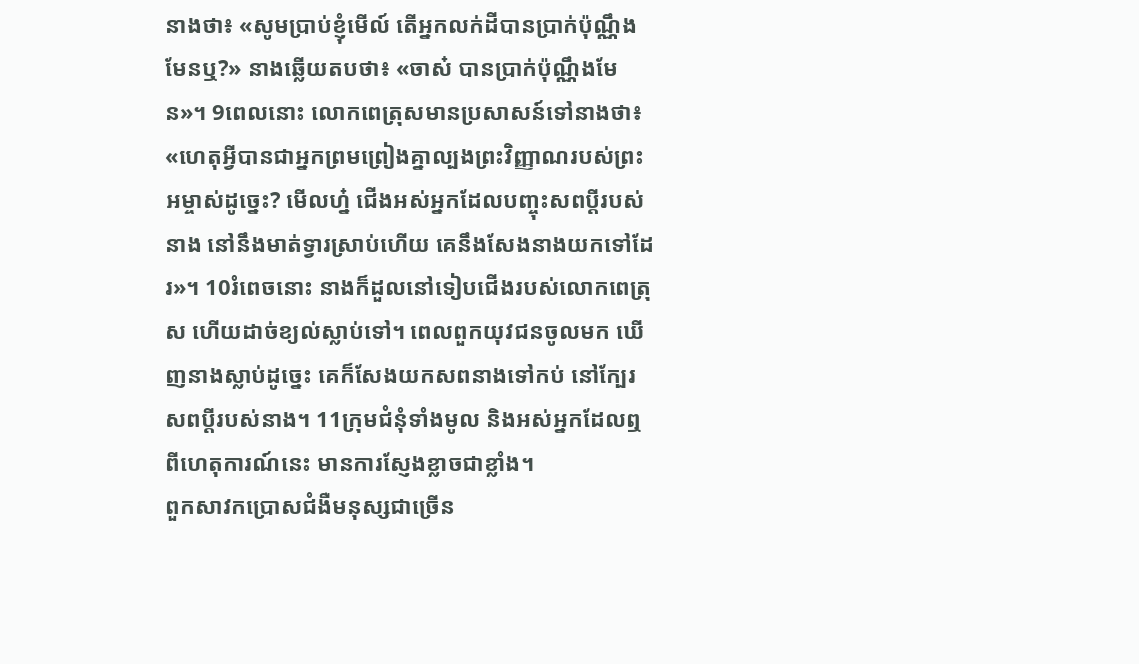នាងថា៖ «សូមប្រាប់ខ្ញុំមើល៍ តើអ្នកលក់ដីបានប្រាក់ប៉ុណ្ណឹងមែនឬ?» នាងឆ្លើយតបថា៖ «ចាស៎ បានប្រាក់ប៉ុណ្ណឹងមែន»។ 9ពេលនោះ លោកពេត្រុសមានប្រសាសន៍ទៅនាងថា៖ «ហេតុអ្វីបានជាអ្នកព្រមព្រៀងគ្នាល្បងព្រះវិញ្ញាណរបស់ព្រះអម្ចាស់ដូច្នេះ? មើលហ្ន៎ ជើងអស់អ្នកដែលបញ្ចុះសពប្តីរបស់នាង នៅនឹងមាត់ទ្វារស្រាប់ហើយ គេនឹងសែងនាងយកទៅដែរ»។ 10រំពេចនោះ នាងក៏ដួលនៅទៀបជើងរបស់លោកពេត្រុស ហើយដាច់ខ្យល់ស្លាប់ទៅ។ ពេលពួកយុវជនចូលមក ឃើញនាងស្លាប់ដូច្នេះ គេក៏សែងយកសពនាងទៅកប់ នៅក្បែរសពប្តីរបស់នាង។ 11ក្រុមជំនុំទាំងមូល និងអស់អ្នកដែលឮពីហេតុការណ៍នេះ មានការស្ញែងខ្លាចជាខ្លាំង។
ពួកសាវកប្រោសជំងឺមនុស្សជាច្រើន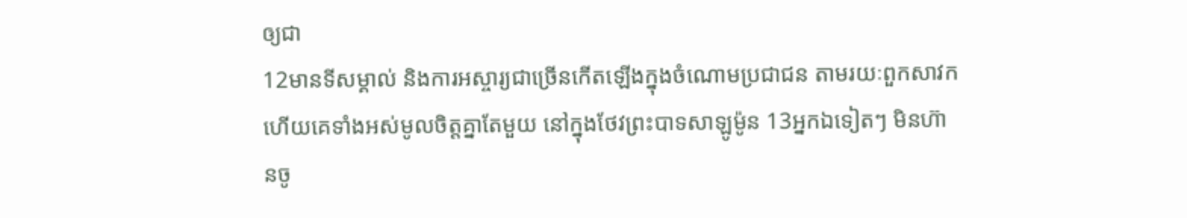ឲ្យជា
12មានទីសម្គាល់ និងការអស្ចារ្យជាច្រើនកើតឡើងក្នុងចំណោមប្រជាជន តាមរយៈពួកសាវក ហើយគេទាំងអស់មូលចិត្តគ្នាតែមួយ នៅក្នុងថែវព្រះបាទសាឡូម៉ូន 13អ្នកឯទៀតៗ មិនហ៊ានចូ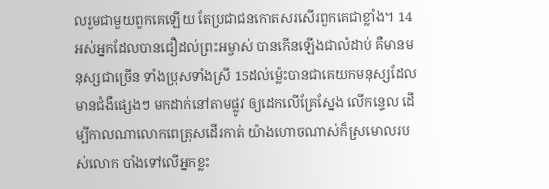លរួមជាមួយពួកគេឡើយ តែប្រជាជនកោតសរសើរពួកគេជាខ្លាំង។ 14អស់អ្នកដែលបានជឿដល់ព្រះអម្ចាស់ បានកើនឡើងជាលំដាប់ គឺមានមនុស្សជាច្រើន ទាំងប្រុសទាំងស្រី 15ដល់ម៉្លេះបានជាគេយកមនុស្សដែលមានជំងឺផ្សេងៗ មកដាក់នៅតាមផ្លូវ ឲ្យដេកលើគ្រែស្នែង លើកន្ទេល ដើម្បីកាលណាលោកពេត្រុសដើរកាត់ យ៉ាងហោចណាស់ក៏ស្រមោលរបស់លោក បាំងទៅលើអ្នកខ្លះ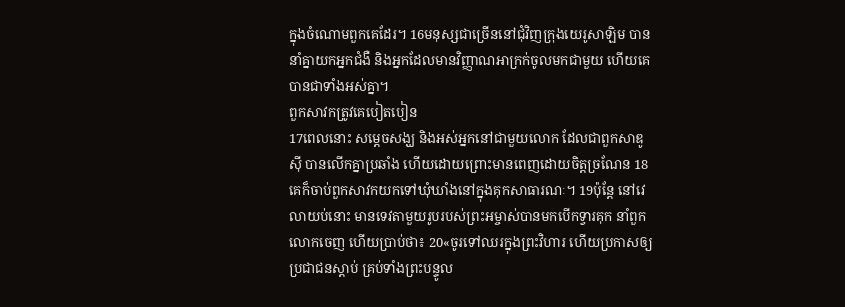ក្នុងចំណោមពួកគេដែរ។ 16មនុស្សជាច្រើននៅជុំវិញក្រុងយេរូសាឡិម បាននាំគ្នាយកអ្នកជំងឺ និងអ្នកដែលមានវិញ្ញាណអាក្រក់ចូលមកជាមួយ ហើយគេបានជាទាំងអស់គ្នា។
ពួកសាវកត្រូវគេបៀតបៀន
17ពេលនោះ សម្តេចសង្ឃ និងអស់អ្នកនៅជាមួយលោក ដែលជាពួកសាឌូស៊ី បានលើកគ្នាប្រឆាំង ហើយដោយព្រោះមានពេញដោយចិត្តច្រណែន 18គេក៏ចាប់ពួកសាវកយកទៅឃុំឃាំងនៅក្នុងគុកសាធារណៈ។ 19ប៉ុន្តែ នៅវេលាយប់នោះ មានទេវតាមួយរូបរបស់ព្រះអម្ចាស់បានមកបើកទ្វារគុក នាំពួកលោកចេញ ហើយប្រាប់ថា៖ 20«ចូរទៅឈរក្នុងព្រះវិហារ ហើយប្រកាសឲ្យប្រជាជនស្ដាប់ គ្រប់ទាំងព្រះបន្ទូល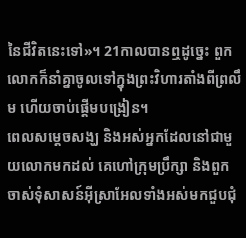នៃជីវិតនេះទៅ»។ 21កាលបានឮដូច្នេះ ពួកលោកក៏នាំគ្នាចូលទៅក្នុងព្រះវិហារតាំងពីព្រលឹម ហើយចាប់ផ្ដើមបង្រៀន។
ពេលសម្តេចសង្ឃ និងអស់អ្នកដែលនៅជាមួយលោកមកដល់ គេហៅក្រុមប្រឹក្សា និងពួកចាស់ទុំសាសន៍អ៊ីស្រាអែលទាំងអស់មកជួបជុំ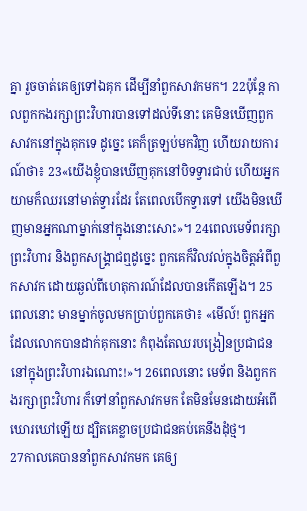គ្នា រួចចាត់គេឲ្យទៅឯគុក ដើម្បីនាំពួកសាវកមក។ 22ប៉ុន្ដែ កាលពួកកងរក្សាព្រះវិហារបានទៅដល់ទីនោះ គេមិនឃើញពួកសាវកនៅក្នុងគុកទេ ដូច្នេះ គេក៏ត្រឡប់មកវិញ ហើយរាយការណ៍ថា៖ 23«យើងខ្ញុំបានឃើញគុកនៅបិទទ្វារជាប់ ហើយអ្នកយាមក៏ឈរនៅមាត់ទ្វារដែរ តែពេលបើកទ្វារទៅ យើងមិនឃើញមានអ្នកណាម្នាក់នៅក្នុងនោះសោះ»។ 24ពេលមេទ័ពរក្សាព្រះវិហារ និងពួកសង្គ្រាជឮដូច្នេះ ពួកគេក៏វិលវល់ក្នុងចិត្តអំពីពួកសាវក ដោយឆ្ងល់ពីហេតុការណ៍ដែលបានកើតឡើង។ 25ពេលនោះ មានម្នាក់ចូលមកប្រាប់ពួកគេថា៖ «មើល៍! ពួកអ្នកដែលលោកបានដាក់គុកនោះ កំពុងតែឈរបង្រៀនប្រជាជន នៅក្នុងព្រះវិហារឯណោះ!»។ 26ពេលនោះ មេទ័ព និងពួកកងរក្សាព្រះវិហារ ក៏ទៅនាំពួកសាវកមក តែមិនមែនដោយអំពើឃោរឃៅឡើយ ដ្បិតគេខ្លាចប្រជាជនគប់គេនឹងដុំថ្ម។
27កាលគេបាននាំពួកសាវកមក គេឲ្យ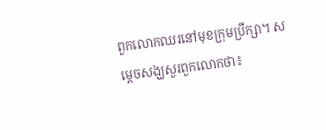ពួកលោកឈរនៅមុខក្រុមប្រឹក្សា។ សម្តេចសង្ឃសួរពួកលោកថា៖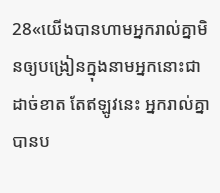28«យើងបានហាមអ្នករាល់គ្នាមិនឲ្យបង្រៀនក្នុងនាមអ្នកនោះជាដាច់ខាត តែឥឡូវនេះ អ្នករាល់គ្នាបានប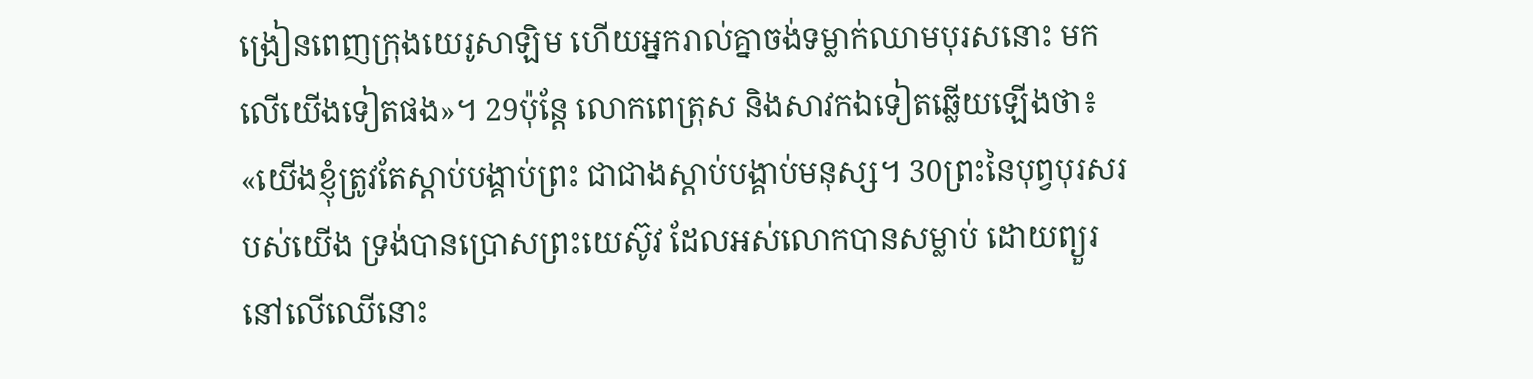ង្រៀនពេញក្រុងយេរូសាឡិម ហើយអ្នករាល់គ្នាចង់ទម្លាក់ឈាមបុរសនោះ មកលើយើងទៀតផង»។ 29ប៉ុន្ដែ លោកពេត្រុស និងសាវកឯទៀតឆ្លើយឡើងថា៖ «យើងខ្ញុំត្រូវតែស្តាប់បង្គាប់ព្រះ ជាជាងស្ដាប់បង្គាប់មនុស្ស។ 30ព្រះនៃបុព្វបុរសរបស់យើង ទ្រង់បានប្រោសព្រះយេស៊ូវ ដែលអស់លោកបានសម្លាប់ ដោយព្យួរនៅលើឈើនោះ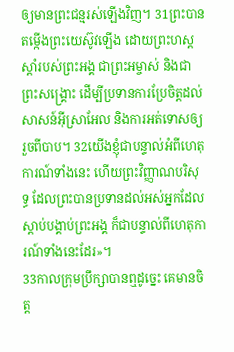ឲ្យមានព្រះជន្មរស់ឡើងវិញ។ 31ព្រះបានតម្កើងព្រះយេស៊ូវឡើង ដោយព្រះហស្តស្តាំរបស់ព្រះអង្គ ជាព្រះអម្ចាស់ និងជាព្រះសង្គ្រោះ ដើម្បីប្រទានការប្រែចិត្តដល់សាសន៍អ៊ីស្រាអែល និងការអត់ទោសឲ្យរួចពីបាប។ 32យើងខ្ញុំជាបន្ទាល់អំពីហេតុការណ៍ទាំងនេះ ហើយព្រះវិញ្ញាណបរិសុទ្ធ ដែលព្រះបានប្រទានដល់អស់អ្នកដែលស្តាប់បង្គាប់ព្រះអង្គ ក៏ជាបន្ទាល់ពីហេតុការណ៍ទាំងនេះដែរ»។
33កាលក្រុមប្រឹក្សាបានឮដូច្នេះ គេមានចិត្ត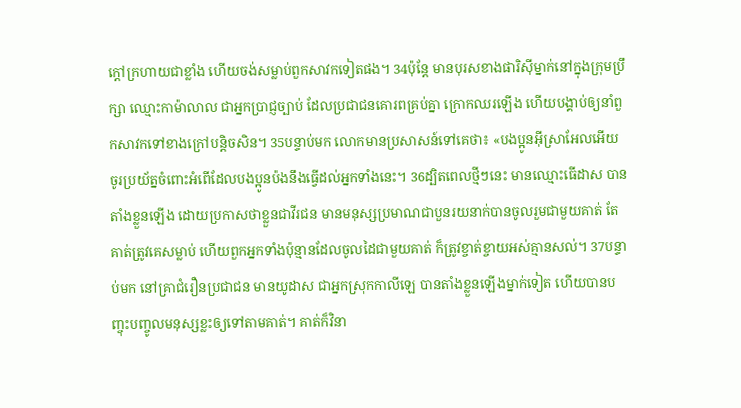ក្តៅក្រហាយជាខ្លាំង ហើយចង់សម្លាប់ពួកសាវកទៀតផង។ 34ប៉ុន្តែ មានបុរសខាងផារិស៊ីម្នាក់នៅក្នុងក្រុមប្រឹក្សា ឈ្មោះកាម៉ាលាល ជាអ្នកប្រាជ្ញច្បាប់ ដែលប្រជាជនគោរពគ្រប់គ្នា ក្រោកឈរឡើង ហើយបង្គាប់ឲ្យនាំពួកសាវកទៅខាងក្រៅបន្តិចសិន។ 35បន្ទាប់មក លោកមានប្រសាសន៍ទៅគេថា៖ «បងប្អូនអ៊ីស្រាអែលអើយ ចូរប្រយ័ត្នចំពោះអំពើដែលបងប្អូនប៉ងនឹងធ្វើដល់អ្នកទាំងនេះ។ 36ដ្បិតពេលថ្មីៗនេះ មានឈ្មោះធើដាស បានតាំងខ្លួនឡើង ដោយប្រកាសថាខ្លួនជាវីរជន មានមនុស្សប្រមាណជាបួនរយនាក់បានចូលរួមជាមួយគាត់ តែគាត់ត្រូវគេសម្លាប់ ហើយពួកអ្នកទាំងប៉ុន្មានដែលចូលដៃជាមួយគាត់ ក៏ត្រូវខ្ចាត់ខ្ចាយអស់គ្មានសល់។ 37បន្ទាប់មក នៅគ្រាជំរឿនប្រជាជន មានយូដាស ជាអ្នកស្រុកកាលីឡេ បានតាំងខ្លួនឡើងម្នាក់ទៀត ហើយបានបញ្ចុះបញ្ចូលមនុស្សខ្លះឲ្យទៅតាមគាត់។ គាត់ក៏វិនា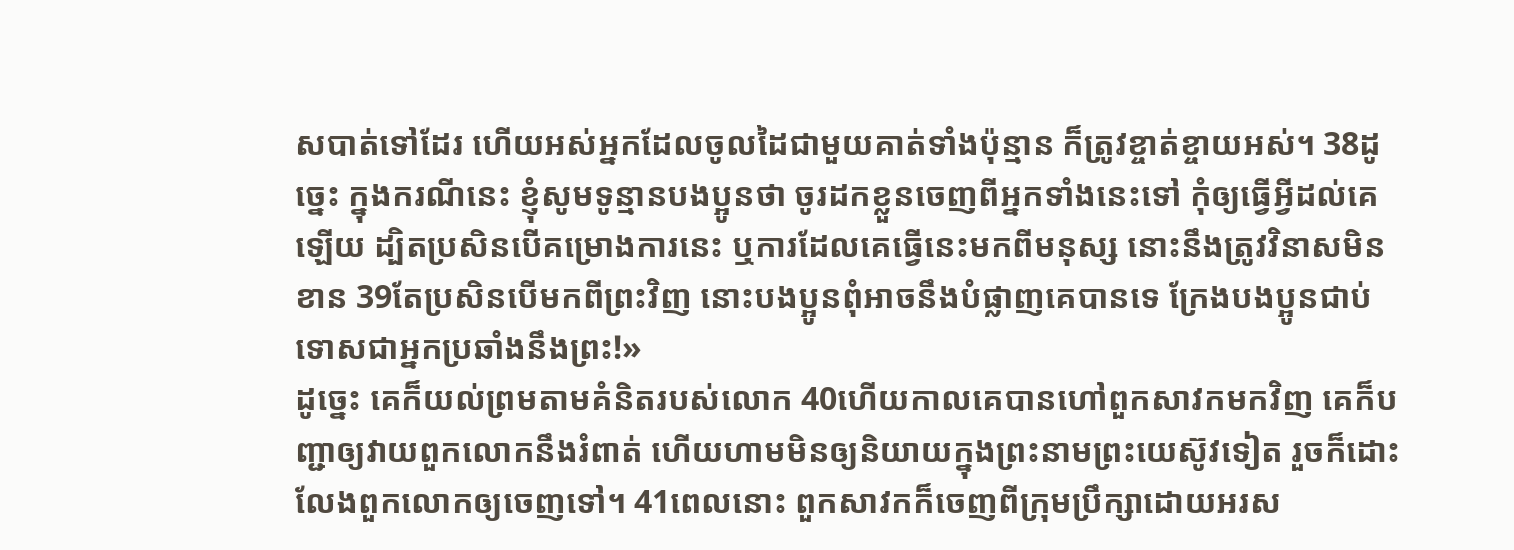សបាត់ទៅដែរ ហើយអស់អ្នកដែលចូលដៃជាមួយគាត់ទាំងប៉ុន្មាន ក៏ត្រូវខ្ចាត់ខ្ចាយអស់។ 38ដូច្នេះ ក្នុងករណីនេះ ខ្ញុំសូមទូន្មានបងប្អូនថា ចូរដកខ្លួនចេញពីអ្នកទាំងនេះទៅ កុំឲ្យធ្វើអ្វីដល់គេឡើយ ដ្បិតប្រសិនបើគម្រោងការនេះ ឬការដែលគេធ្វើនេះមកពីមនុស្ស នោះនឹងត្រូវវិនាសមិនខាន 39តែប្រសិនបើមកពីព្រះវិញ នោះបងប្អូនពុំអាចនឹងបំផ្លាញគេបានទេ ក្រែងបងប្អូនជាប់ទោសជាអ្នកប្រឆាំងនឹងព្រះ!»
ដូច្នេះ គេក៏យល់ព្រមតាមគំនិតរបស់លោក 40ហើយកាលគេបានហៅពួកសាវកមកវិញ គេក៏បញ្ជាឲ្យវាយពួកលោកនឹងរំពាត់ ហើយហាមមិនឲ្យនិយាយក្នុងព្រះនាមព្រះយេស៊ូវទៀត រួចក៏ដោះលែងពួកលោកឲ្យចេញទៅ។ 41ពេលនោះ ពួកសាវកក៏ចេញពីក្រុមប្រឹក្សាដោយអរស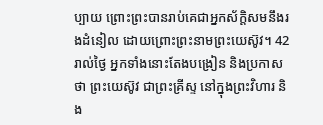ប្បាយ ព្រោះព្រះបានរាប់គេជាអ្នកស័ក្តិសមនឹងរងដំនៀល ដោយព្រោះព្រះនាមព្រះយេស៊ូវ។ 42រាល់ថ្ងៃ អ្នកទាំងនោះតែងបង្រៀន និងប្រកាសថា ព្រះយេស៊ូវ ជាព្រះគ្រីស្ទ នៅក្នុងព្រះវិហារ និង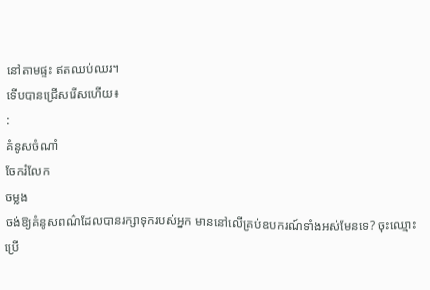នៅតាមផ្ទះ ឥតឈប់ឈរ។
ទើបបានជ្រើសរើសហើយ៖
:
គំនូសចំណាំ
ចែករំលែក
ចម្លង
ចង់ឱ្យគំនូសពណ៌ដែលបានរក្សាទុករបស់អ្នក មាននៅលើគ្រប់ឧបករណ៍ទាំងអស់មែនទេ? ចុះឈ្មោះប្រើ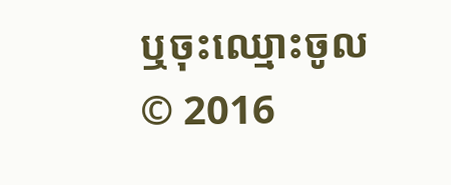ឬចុះឈ្មោះចូល
© 2016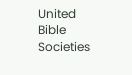United Bible Societies